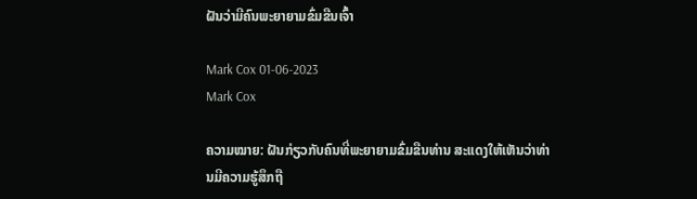ຝັນວ່າມີຄົນພະຍາຍາມຂົ່ມຂືນເຈົ້າ

Mark Cox 01-06-2023
Mark Cox

ຄວາມໝາຍ: ຝັນກ່ຽວກັບຄົນທີ່ພະຍາຍາມຂົ່ມຂືນທ່ານ ສະແດງໃຫ້ເຫັນວ່າທ່ານມີຄວາມຮູ້ສຶກຖື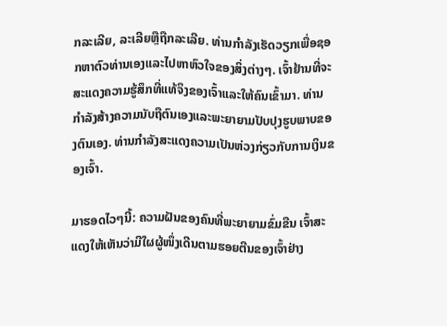ກລະເລີຍ, ລະເລີຍຫຼືຖືກລະເລີຍ. ທ່ານກໍາລັງເຮັດວຽກເພື່ອຊອກຫາຕົວທ່ານເອງແລະໄປຫາຫົວໃຈຂອງສິ່ງຕ່າງໆ. ເຈົ້າຢ້ານທີ່ຈະສະແດງຄວາມຮູ້ສຶກທີ່ແທ້ຈິງຂອງເຈົ້າແລະໃຫ້ຄົນເຂົ້າມາ. ທ່ານກໍາລັງສ້າງຄວາມນັບຖືຕົນເອງແລະພະຍາຍາມປັບປຸງຮູບພາບຂອງຕົນເອງ. ທ່ານກຳລັງສະແດງຄວາມເປັນຫ່ວງກ່ຽວກັບການເງິນຂອງເຈົ້າ.

ມາຮອດໄວໆນີ້: ຄວາມຝັນຂອງຄົນທີ່ພະຍາຍາມຂົ່ມຂືນ ເຈົ້າສະແດງໃຫ້ເຫັນວ່າມີໃຜຜູ້ໜຶ່ງເດີນຕາມຮອຍຕີນຂອງເຈົ້າຢ່າງ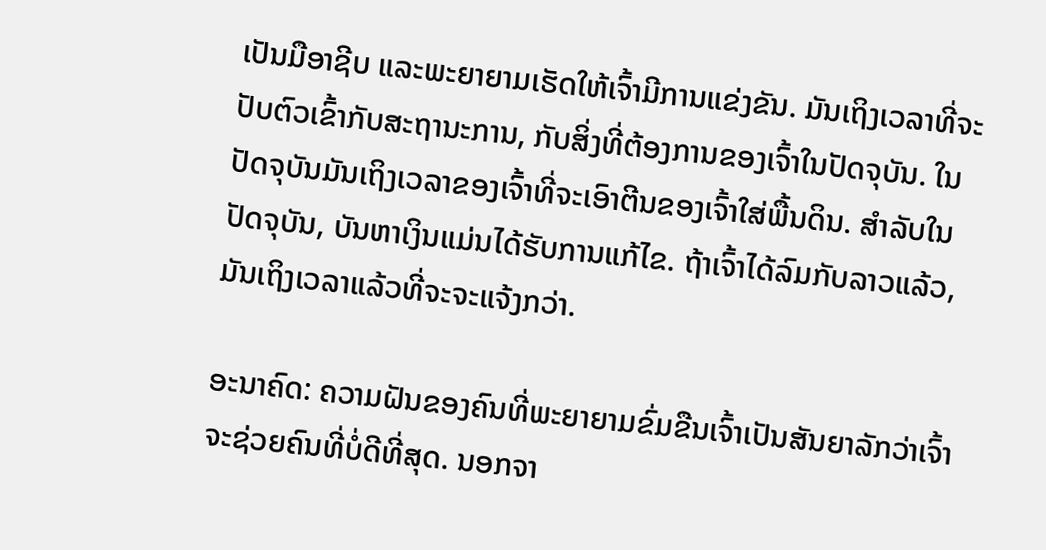ເປັນມືອາຊີບ ແລະພະຍາຍາມເຮັດໃຫ້ເຈົ້າມີການແຂ່ງຂັນ. ມັນເຖິງເວລາທີ່ຈະປັບຕົວເຂົ້າກັບສະຖານະການ, ກັບສິ່ງທີ່ຕ້ອງການຂອງເຈົ້າໃນປັດຈຸບັນ. ໃນປັດຈຸບັນມັນເຖິງເວລາຂອງເຈົ້າທີ່ຈະເອົາຕີນຂອງເຈົ້າໃສ່ພື້ນດິນ. ສໍາລັບໃນປັດຈຸບັນ, ບັນຫາເງິນແມ່ນໄດ້ຮັບການແກ້ໄຂ. ຖ້າເຈົ້າໄດ້ລົມກັບລາວແລ້ວ, ມັນເຖິງເວລາແລ້ວທີ່ຈະຈະແຈ້ງກວ່າ.

ອະນາຄົດ: ຄວາມຝັນຂອງຄົນທີ່ພະຍາຍາມຂົ່ມຂືນເຈົ້າເປັນສັນຍາລັກວ່າເຈົ້າຈະຊ່ວຍຄົນທີ່ບໍ່ດີທີ່ສຸດ. ນອກຈາ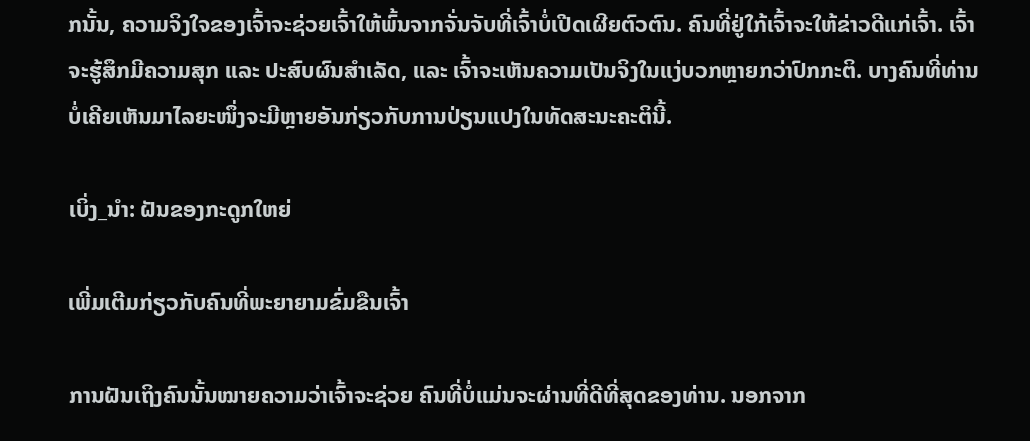ກນັ້ນ, ຄວາມຈິງໃຈຂອງເຈົ້າຈະຊ່ວຍເຈົ້າໃຫ້ພົ້ນຈາກຈັ່ນຈັບທີ່ເຈົ້າບໍ່ເປີດເຜີຍຕົວຕົນ. ຄົນທີ່ຢູ່ໃກ້ເຈົ້າຈະໃຫ້ຂ່າວດີແກ່ເຈົ້າ. ເຈົ້າຈະຮູ້ສຶກມີຄວາມສຸກ ແລະ ປະສົບຜົນສຳເລັດ, ແລະ ເຈົ້າຈະເຫັນຄວາມເປັນຈິງໃນແງ່ບວກຫຼາຍກວ່າປົກກະຕິ. ບາງຄົນທີ່ທ່ານບໍ່ເຄີຍເຫັນມາໄລຍະໜຶ່ງຈະມີຫຼາຍອັນກ່ຽວກັບການປ່ຽນແປງໃນທັດສະນະຄະຕິນີ້.

ເບິ່ງ_ນຳ: ຝັນຂອງກະດູກໃຫຍ່

ເພີ່ມເຕີມກ່ຽວກັບຄົນທີ່ພະຍາຍາມຂົ່ມຂືນເຈົ້າ

ການຝັນເຖິງຄົນນັ້ນໝາຍຄວາມວ່າເຈົ້າຈະຊ່ວຍ ຄົນທີ່ບໍ່ແມ່ນຈະຜ່ານທີ່ດີທີ່ສຸດຂອງທ່ານ. ນອກຈາກ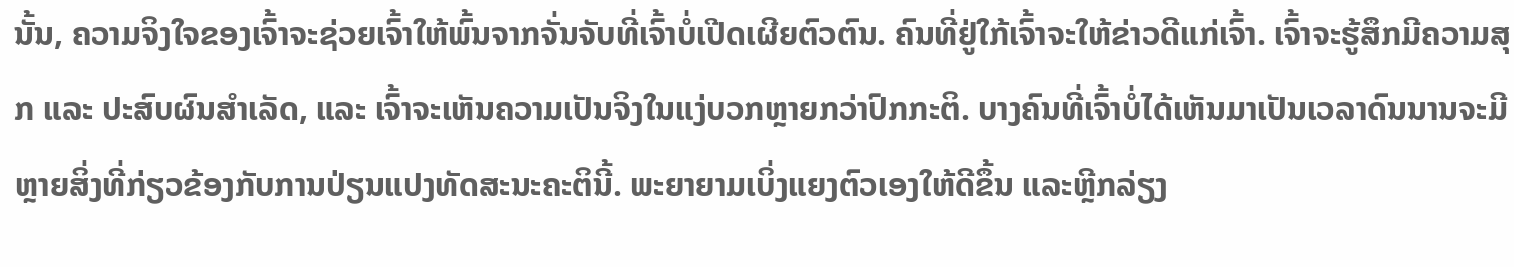ນັ້ນ, ຄວາມຈິງໃຈຂອງເຈົ້າຈະຊ່ວຍເຈົ້າໃຫ້ພົ້ນຈາກຈັ່ນຈັບທີ່ເຈົ້າບໍ່ເປີດເຜີຍຕົວຕົນ. ຄົນທີ່ຢູ່ໃກ້ເຈົ້າຈະໃຫ້ຂ່າວດີແກ່ເຈົ້າ. ເຈົ້າຈະຮູ້ສຶກມີຄວາມສຸກ ແລະ ປະສົບຜົນສຳເລັດ, ແລະ ເຈົ້າຈະເຫັນຄວາມເປັນຈິງໃນແງ່ບວກຫຼາຍກວ່າປົກກະຕິ. ບາງຄົນທີ່ເຈົ້າບໍ່ໄດ້ເຫັນມາເປັນເວລາດົນນານຈະມີຫຼາຍສິ່ງທີ່ກ່ຽວຂ້ອງກັບການປ່ຽນແປງທັດສະນະຄະຕິນີ້. ພະຍາຍາມເບິ່ງແຍງຕົວເອງໃຫ້ດີຂຶ້ນ ແລະຫຼີກລ່ຽງ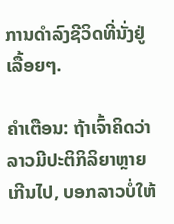ການດຳລົງຊີວິດທີ່ນັ່ງຢູ່ເລື້ອຍໆ.

ຄຳເຕືອນ: ຖ້າເຈົ້າຄິດວ່າລາວມີປະຕິກິລິຍາຫຼາຍເກີນໄປ, ບອກລາວບໍ່ໃຫ້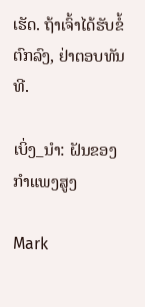ເຮັດ. ຖ້າເຈົ້າໄດ້ຮັບຂໍ້ຕົກລົງ, ຢ່າຕອບທັນທີ.

ເບິ່ງ_ນຳ: ຝັນຂອງກຳແພງສູງ

Mark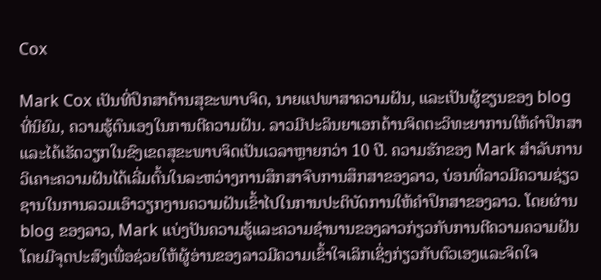Cox

Mark Cox ເປັນທີ່ປຶກສາດ້ານສຸຂະພາບຈິດ, ນາຍແປພາສາຄວາມຝັນ, ແລະເປັນຜູ້ຂຽນຂອງ blog ທີ່ນິຍົມ, ຄວາມຮູ້ຕົນເອງໃນການຕີຄວາມຝັນ. ລາວມີປະລິນຍາເອກດ້ານຈິດຕະວິທະຍາການໃຫ້ຄໍາປຶກສາແລະໄດ້ເຮັດວຽກໃນຂົງເຂດສຸຂະພາບຈິດເປັນເວລາຫຼາຍກວ່າ 10 ປີ. ຄວາມຮັກຂອງ Mark ສໍາລັບການວິເຄາະຄວາມຝັນໄດ້ເລີ່ມຕົ້ນໃນລະຫວ່າງການສຶກສາຈົບການສຶກສາຂອງລາວ, ບ່ອນທີ່ລາວມີຄວາມຊ່ຽວຊານໃນການລວມເອົາວຽກງານຄວາມຝັນເຂົ້າໄປໃນການປະຕິບັດການໃຫ້ຄໍາປຶກສາຂອງລາວ. ໂດຍຜ່ານ blog ຂອງລາວ, Mark ແບ່ງປັນຄວາມຮູ້ແລະຄວາມຊໍານານຂອງລາວກ່ຽວກັບການຕີຄວາມຄວາມຝັນໂດຍມີຈຸດປະສົງເພື່ອຊ່ວຍໃຫ້ຜູ້ອ່ານຂອງລາວມີຄວາມເຂົ້າໃຈເລິກເຊິ່ງກ່ຽວກັບຕົວເອງແລະຈິດໃຈ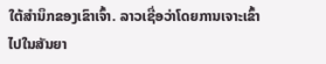ໃຕ້ສໍານຶກຂອງເຂົາເຈົ້າ. ລາວເຊື່ອວ່າໂດຍການເຈາະເຂົ້າໄປໃນສັນຍາ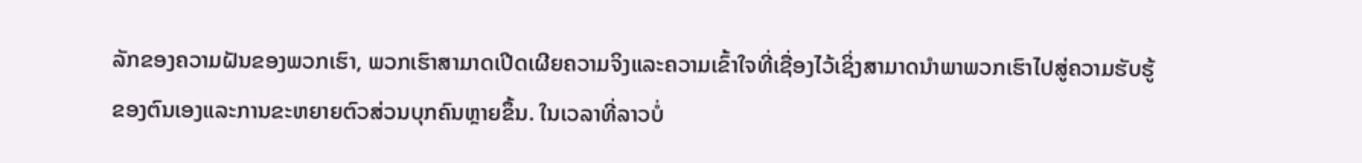ລັກຂອງຄວາມຝັນຂອງພວກເຮົາ, ພວກເຮົາສາມາດເປີດເຜີຍຄວາມຈິງແລະຄວາມເຂົ້າໃຈທີ່ເຊື່ອງໄວ້ເຊິ່ງສາມາດນໍາພາພວກເຮົາໄປສູ່ຄວາມຮັບຮູ້ຂອງຕົນເອງແລະການຂະຫຍາຍຕົວສ່ວນບຸກຄົນຫຼາຍຂຶ້ນ. ໃນເວລາທີ່ລາວບໍ່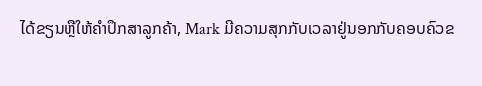ໄດ້ຂຽນຫຼືໃຫ້ຄໍາປຶກສາລູກຄ້າ, Mark ມີຄວາມສຸກກັບເວລາຢູ່ນອກກັບຄອບຄົວຂ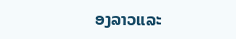ອງລາວແລະ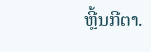ຫຼີ້ນກີຕາ.